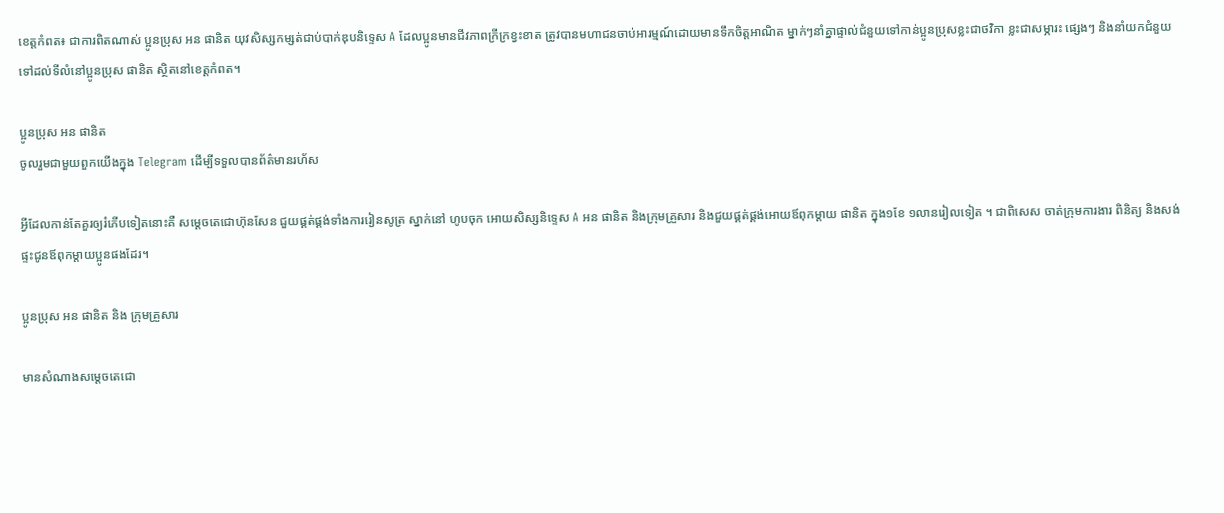ខេត្តកំពត៖ ជាការពិតណាស់ ប្អូនប្រុស អន ផានិត យុវសិស្សកម្សត់ជាប់បាក់ឌុបនិទ្ទេស A ដែលប្អូនមានជីវភាពក្រីក្រខ្វះខាត ត្រូវបានមហាជនចាប់អារម្មណ៍ដោយមានទឹកចិត្តអាណិត ម្នាក់ៗនាំគ្នាផ្ទាល់ជំនួយទៅកាន់ប្អូនប្រុសខ្លះជាថវិកា ខ្លះជាសម្ភារះ ផ្សេងៗ និងនាំយកជំនួយទៅដល់ទីលំនៅប្អូនប្រុស ផានិត ស្ថិតនៅខេត្តកំពត។

ប្អូនប្រុស អន ផានិត
ចូលរួមជាមួយពួកយើងក្នុង Telegram ដើម្បីទទួលបានព័ត៌មានរហ័ស

អ្វីដែលកាន់តែគួរឲ្យរំភើបទៀតនោះគឺ សម្ដេចតេជោហ៊ុនសែន ជួយផ្គត់ផ្គង់ទាំងការរៀនសូត្រ ស្នាក់នៅ ហូបចុក អោយសិស្សនិទ្ទេស A អន ផានិត និងក្រុមគ្រួសារ និងជួយផ្គត់ផ្គង់អោយឪពុកម្ដាយ ផានិត ក្នុង១ខែ ១លានរៀលទៀត ។ ជាពិសេស ចាត់ក្រុមការងារ ពិនិត្យ និងសង់ផ្ទះជូនឪពុកម្ដាយប្អូនផងដែរ។

ប្អូនប្រុស អន ផានិត និង ក្រុមគ្រួសារ

មានសំណាងសម្តេចតេជោ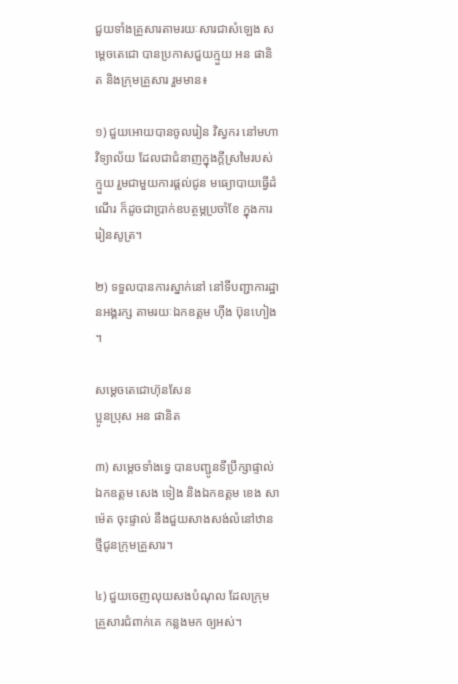ជួយទាំងគ្រួសារតាមរយៈសារជាសំឡេង សម្តេចតេជោ បានប្រកាសជួយក្មួយ អន ផានិត និងក្រុមគ្រួសារ រួមមាន៖

១) ជួយអោយបានចូលរៀន វិស្វករ នៅមហាវិទ្យាល័យ ដែលជាជំនាញក្នុងក្ដីស្រមៃរបស់ក្មួយ រួមជាមួយការផ្ដល់ជូន មធ្យោបាយធ្វើដំណើរ ក៏ដូចជាប្រាក់ឧបត្ថម្ភប្រចាំខែ ក្នុងការរៀនសូត្រ។

២) ទទួលបានការស្នាក់នៅ នៅទីបញ្ជាការដ្ឋានអង្គរក្ស តាមរយៈឯកឧត្តម ហ៊ីង ប៊ុនហៀង ។

សម្ដេចតេជោហ៊ុនសែន
ប្អូនប្រុស អន ផានិត

៣) សម្ដេចទាំងទ្វេ បានបញ្ជូនទីប្រឹក្សាផ្ទាល់ ឯកឧត្តម សេង ទៀង និងឯកឧត្តម ខេង សាម៉េត ចុះផ្ទាល់ នឹងជួយសាងសង់លំនៅឋានថ្មីជូនក្រុមគ្រួសារ។

៤) ជួយចេញលុយសងបំណុល ដែលក្រុមគ្រួសារជំពាក់គេ កន្លងមក ឲ្យអស់។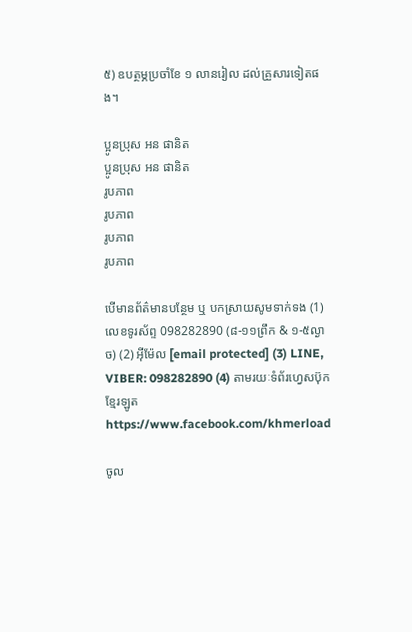៥) ឧបត្ថម្ភប្រចាំខែ ១ លានរៀល ដល់គ្រួសារទៀតផង។

ប្អូនប្រុស អន ផានិត
ប្អូនប្រុស អន ផានិត
រូបភាព
រូបភាព
រូបភាព
រូបភាព

បើមានព័ត៌មានបន្ថែម ឬ បកស្រាយសូមទាក់ទង (1) លេខទូរស័ព្ទ 098282890 (៨-១១ព្រឹក & ១-៥ល្ងាច) (2) អ៊ីម៉ែល [email protected] (3) LINE, VIBER: 098282890 (4) តាមរយៈទំព័រហ្វេសប៊ុកខ្មែរឡូត https://www.facebook.com/khmerload

ចូល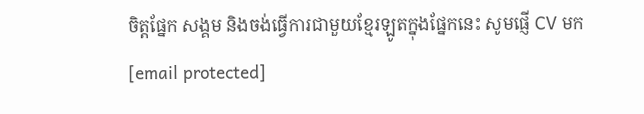ចិត្តផ្នែក សង្គម និងចង់ធ្វើការជាមួយខ្មែរឡូតក្នុងផ្នែកនេះ សូមផ្ញើ CV មក [email protected]